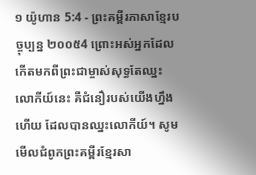១ យ៉ូហាន 5:4 - ព្រះគម្ពីរភាសាខ្មែរបច្ចុប្បន្ន ២០០៥4 ព្រោះអស់អ្នកដែលកើតមកពីព្រះជាម្ចាស់សុទ្ធតែឈ្នះលោកីយ៍នេះ គឺជំនឿរបស់យើងហ្នឹងហើយ ដែលបានឈ្នះលោកីយ៍។ សូមមើលជំពូកព្រះគម្ពីរខ្មែរសា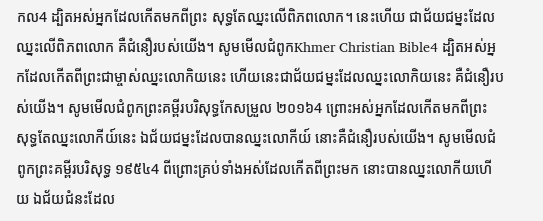កល4 ដ្បិតអស់អ្នកដែលកើតមកពីព្រះ សុទ្ធតែឈ្នះលើពិភពលោក។ នេះហើយ ជាជ័យជម្នះដែលឈ្នះលើពិភពលោក គឺជំនឿរបស់យើង។ សូមមើលជំពូកKhmer Christian Bible4 ដ្បិតអស់អ្នកដែលកើតពីព្រះជាម្ចាស់ឈ្នះលោកិយនេះ ហើយនេះជាជ័យជម្នះដែលឈ្នះលោកិយនេះ គឺជំនឿរបស់យើង។ សូមមើលជំពូកព្រះគម្ពីរបរិសុទ្ធកែសម្រួល ២០១៦4 ព្រោះអស់អ្នកដែលកើតមកពីព្រះ សុទ្ធតែឈ្នះលោកីយ៍នេះ ឯជ័យជម្នះដែលបានឈ្នះលោកីយ៍ នោះគឺជំនឿរបស់យើង។ សូមមើលជំពូកព្រះគម្ពីរបរិសុទ្ធ ១៩៥៤4 ពីព្រោះគ្រប់ទាំងអស់ដែលកើតពីព្រះមក នោះបានឈ្នះលោកីយហើយ ឯជ័យជំនះដែល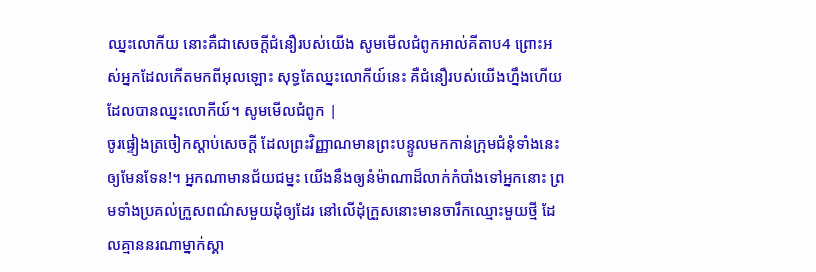ឈ្នះលោកីយ នោះគឺជាសេចក្ដីជំនឿរបស់យើង សូមមើលជំពូកអាល់គីតាប4 ព្រោះអស់អ្នកដែលកើតមកពីអុលឡោះ សុទ្ធតែឈ្នះលោកីយ៍នេះ គឺជំនឿរបស់យើងហ្នឹងហើយ ដែលបានឈ្នះលោកីយ៍។ សូមមើលជំពូក |
ចូរផ្ទៀងត្រចៀកស្ដាប់សេចក្ដី ដែលព្រះវិញ្ញាណមានព្រះបន្ទូលមកកាន់ក្រុមជំនុំទាំងនេះឲ្យមែនទែន!។ អ្នកណាមានជ័យជម្នះ យើងនឹងឲ្យនំម៉ាណាដ៏លាក់កំបាំងទៅអ្នកនោះ ព្រមទាំងប្រគល់ក្រួសពណ៌សមួយដុំឲ្យដែរ នៅលើដុំក្រួសនោះមានចារឹកឈ្មោះមួយថ្មី ដែលគ្មាននរណាម្នាក់ស្គា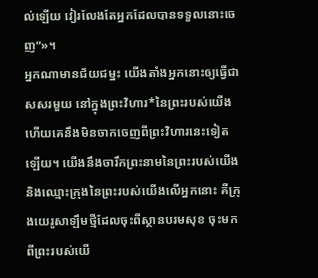ល់ឡើយ វៀរលែងតែអ្នកដែលបានទទួលនោះចេញ”»។
អ្នកណាមានជ័យជម្នះ យើងតាំងអ្នកនោះឲ្យធ្វើជាសសរមួយ នៅក្នុងព្រះវិហារ*នៃព្រះរបស់យើង ហើយគេនឹងមិនចាកចេញពីព្រះវិហារនេះទៀតឡើយ។ យើងនឹងចារឹកព្រះនាមនៃព្រះរបស់យើង និងឈ្មោះក្រុងនៃព្រះរបស់យើងលើអ្នកនោះ គឺក្រុងយេរូសាឡឹមថ្មីដែលចុះពីស្ថានបរមសុខ ចុះមកពីព្រះរបស់យើ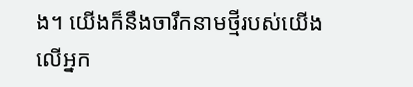ង។ យើងក៏នឹងចារឹកនាមថ្មីរបស់យើងលើអ្នក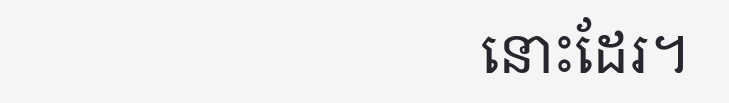នោះដែរ។